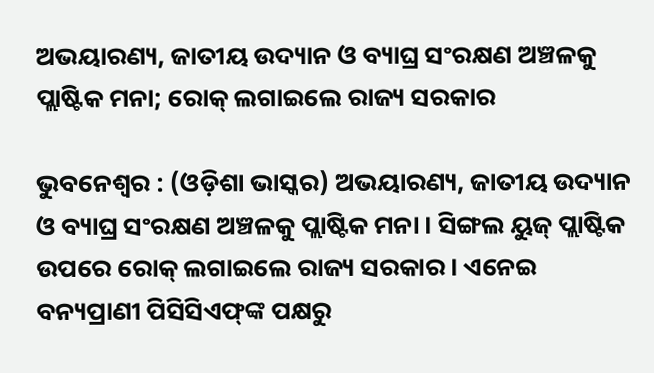ଅଭୟାରଣ୍ୟ, ଜାତୀୟ ଉଦ୍ୟାନ ଓ ବ୍ୟାଘ୍ର ସଂରକ୍ଷଣ ଅଞ୍ଚଳକୁ ପ୍ଲାଷ୍ଟିକ ମନା; ରୋକ୍‌ ଲଗାଇଲେ ରାଜ୍ୟ ସରକାର

ଭୁବନେଶ୍ୱର : (ଓଡ଼ିଶା ଭାସ୍କର) ଅଭୟାରଣ୍ୟ, ଜାତୀୟ ଉଦ୍ୟାନ ଓ ବ୍ୟାଘ୍ର ସଂରକ୍ଷଣ ଅଞ୍ଚଳକୁ ପ୍ଲାଷ୍ଟିକ ମନା । ସିଙ୍ଗଲ ୟୁଜ୍‌ ପ୍ଲାଷ୍ଟିକ ଉପରେ ରୋକ୍‌ ଲଗାଇଲେ ରାଜ୍ୟ ସରକାର । ଏନେଇ ବନ୍ୟପ୍ରାଣୀ ପିସିସିଏଫ୍‌ଙ୍କ ପକ୍ଷରୁ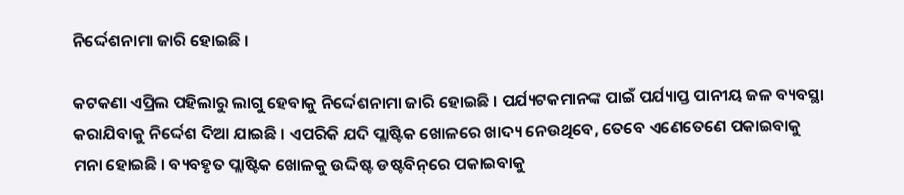ନିର୍ଦ୍ଦେଶନାମା ଜାରି ହୋଇଛି ।

କଟକଣା ଏପ୍ରିଲ ପହିଲାରୁ ଲାଗୁ ହେବାକୁ ନିର୍ଦ୍ଦେଶନାମା ଜାରି ହୋଇଛି । ପର୍ଯ୍ୟଟକମାନଙ୍କ ପାଇଁ ପର୍ଯ୍ୟାପ୍ତ ପାନୀୟ ଜଳ ବ୍ୟବସ୍ଥା କରାଯିବାକୁ ନିର୍ଦ୍ଦେଶ ଦିଆ ଯାଇଛି । ଏପରିକି ଯଦି ପ୍ଲାଷ୍ଟିକ ଖୋଳରେ ଖାଦ୍ୟ ନେଉଥିବେ, ତେବେ ଏଣେତେଣେ ପକାଇବାକୁ ମନା ହୋଇଛି । ବ୍ୟବହୃତ ପ୍ଲାଷ୍ଟିକ ଖୋଳକୁ ଉଦ୍ଦିଷ୍ଟ ଡଷ୍ଟବିନ୍‌ରେ ପକାଇବାକୁ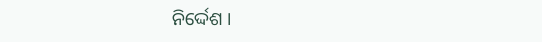ନିର୍ଦ୍ଦେଶ ।